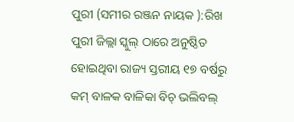ପୁରୀ (ସମୀର ରଞ୍ଜନ ନାୟକ ):ରିଖ ପୁରୀ ଜିଲ୍ଲା ସ୍କୁଲ୍ ଠାରେ ଅନୁଷ୍ଠିତ ହୋଇଥିବା ରାଜ୍ୟ ସ୍ତରୀୟ ୧୭ ବର୍ଷରୁ କମ୍ ବାଳକ ବାଳିକା ବିଚ୍ ଭଲିବଲ୍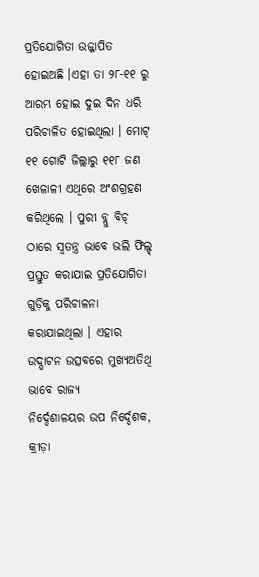ପ୍ରତିଯୋଗିତା ଉଜ୍ଜାପିତ ହୋଇଅଛି ।ଏହା ତା ୨୮-୧୧ ରୁ ଆରମ୍ଭ ହୋଇ ଦୁଇ ଦିନ ଧରି ପରିଚାଳିତ ହୋଇଥିଲା । ମୋଟ୍ ୧୧ ଗୋଟି ଜିଲ୍ଲାରୁ ୧୧୮ ଜଣ ଖେଳାଳୀ ଏଥିରେ ଅଂଶଗ୍ରହଣ କରିଥିଲେ । ପୁରୀ ବ୍ଲୁ ବିଚ୍ ଠାରେ ସ୍ବତନ୍ତ୍ର ଭାବେ ଭଲି ଫିଲ୍ଡ୍ ପ୍ରସ୍ତୁତ କରାଯାଇ ପ୍ରତିଯୋଗିତା ଗୁଡ଼ିକୁ ପରିଚାଳନା କରାଯାଇଥିଲା । ଏହାର ଉଦ୍ଘାଟନ ଉତ୍ସବରେ ମୁଖ୍ୟଅତିଥି ଭାବେ ରାଜ୍ୟ
ନିର୍ଦ୍ଦେଶାଳୟର ଉପ ନିର୍ଦ୍ଦେଶକ, କ୍ରୀଡ଼ା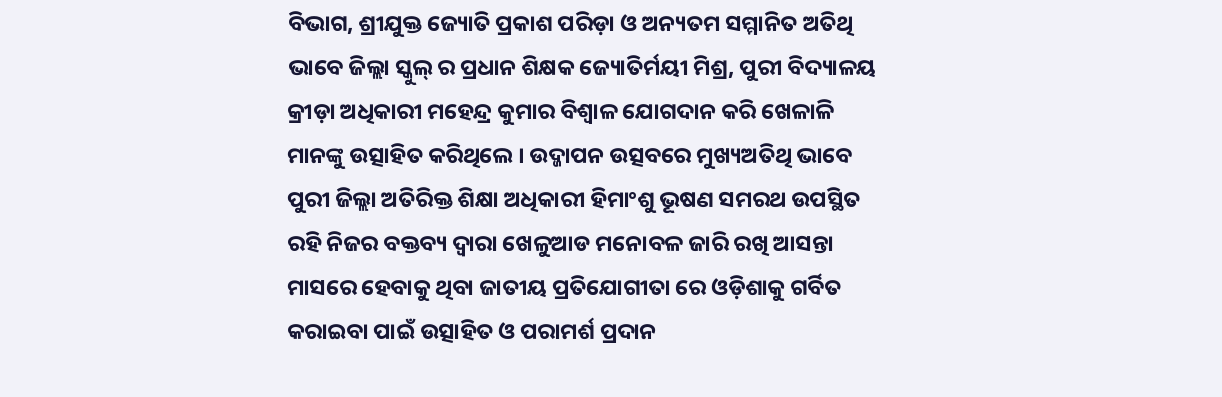ବିଭାଗ, ଶ୍ରୀଯୁକ୍ତ ଜ୍ୟୋତି ପ୍ରକାଶ ପରିଡ଼ା ଓ ଅନ୍ୟତମ ସମ୍ମାନିତ ଅତିଥି ଭାବେ ଜିଲ୍ଲା ସ୍କୁଲ୍ ର ପ୍ରଧାନ ଶିକ୍ଷକ ଜ୍ୟୋତିର୍ମୟୀ ମିଶ୍ର, ପୁରୀ ବିଦ୍ୟାଳୟ କ୍ରୀଡ଼ା ଅଧିକାରୀ ମହେନ୍ଦ୍ର କୁମାର ବିଶ୍ବାଳ ଯୋଗଦାନ କରି ଖେଳାଳି ମାନଙ୍କୁ ଉତ୍ସାହିତ କରିଥିଲେ । ଉଦ୍ଜାପନ ଉତ୍ସବରେ ମୁଖ୍ୟଅତିଥି ଭାବେ ପୁରୀ ଜିଲ୍ଲା ଅତିରିକ୍ତ ଶିକ୍ଷା ଅଧିକାରୀ ହିମାଂଶୁ ଭୂଷଣ ସମରଥ ଉପସ୍ଥିତ ରହି ନିଜର ବକ୍ତବ୍ୟ ଦ୍ବାରା ଖେଳୁଆଡ ମନୋବଳ ଜାରି ରଖି ଆସନ୍ତା ମାସରେ ହେବାକୁ ଥିବା ଜାତୀୟ ପ୍ରତିଯୋଗୀତା ରେ ଓଡ଼ିଶାକୁ ଗର୍ବିତ କରାଇବା ପାଇଁ ଉତ୍ସାହିତ ଓ ପରାମର୍ଶ ପ୍ରଦାନ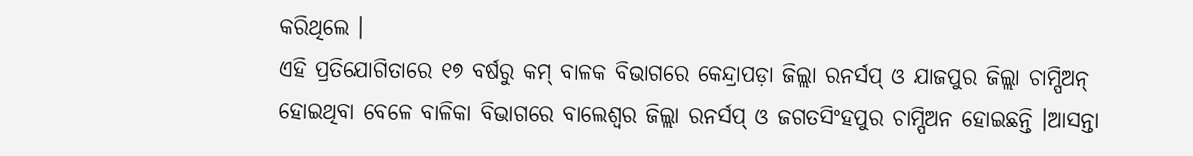କରିଥିଲେ ।
ଏହି ପ୍ରତିଯୋଗିତାରେ ୧୭ ବର୍ଷରୁ କମ୍ ବାଳକ ବିଭାଗରେ କେନ୍ଦ୍ରାପଡ଼ା ଜିଲ୍ଲା ରନର୍ସପ୍ ଓ ଯାଜପୁର ଜିଲ୍ଲା ଚାମ୍ପିଅନ୍ ହୋଇଥିବା ବେଳେ ବାଳିକା ବିଭାଗରେ ବାଲେଶ୍ଵର ଜିଲ୍ଲା ରନର୍ସପ୍ ଓ ଜଗତସିଂହପୁର ଚାମ୍ପିଅନ ହୋଇଛନ୍ତି ।ଆସନ୍ତା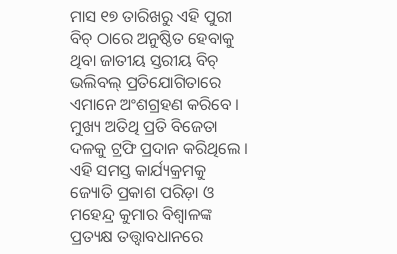ମାସ ୧୭ ତାରିଖରୁ ଏହି ପୁରୀ ବିଚ୍ ଠାରେ ଅନୁଷ୍ଠିତ ହେବାକୁ ଥିବା ଜାତୀୟ ସ୍ତରୀୟ ବିଚ୍ ଭଲିବଲ୍ ପ୍ରତିଯୋଗିତାରେ ଏମାନେ ଅଂଶଗ୍ରହଣ କରିବେ । ମୁଖ୍ୟ ଅତିଥି ପ୍ରତି ବିଜେତା ଦଳକୁ ଟ୍ରଫି ପ୍ରଦାନ କରିଥିଲେ । ଏହି ସମସ୍ତ କାର୍ଯ୍ୟକ୍ରମକୁ ଜ୍ୟୋତି ପ୍ରକାଶ ପରିଡ଼ା ଓ ମହେନ୍ଦ୍ର କୁମାର ବିଶ୍ବାଳଙ୍କ ପ୍ରତ୍ୟକ୍ଷ ତତ୍ତ୍ଵାବଧାନରେ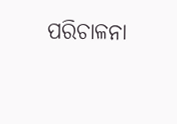ପରିଚାଳନା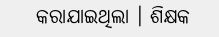କରାଯାଇଥିଲା । ଶିକ୍ଷକ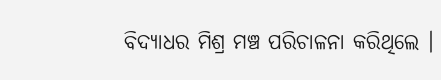ବିଦ୍ୟାଧର ମିଶ୍ର ମଞ୍ଚ ପରିଚାଳନା କରିଥିଲେ ।